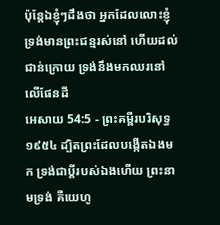ប៉ុន្តែឯខ្ញុំៗដឹងថា អ្នកដែលលោះខ្ញុំទ្រង់មានព្រះជន្មរស់នៅ ហើយដល់ជាន់ក្រោយ ទ្រង់នឹងមកឈរនៅលើផែនដី
អេសាយ 54:5 - ព្រះគម្ពីរបរិសុទ្ធ ១៩៥៤ ដ្បិតព្រះដែលបង្កើតឯងមក ទ្រង់ជាប្ដីរបស់ឯងហើយ ព្រះនាមទ្រង់ គឺយេហូ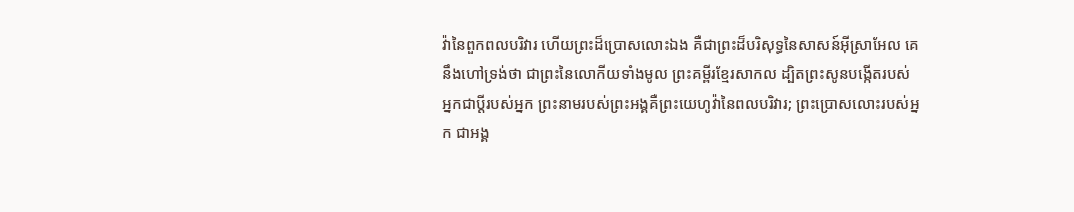វ៉ានៃពួកពលបរិវារ ហើយព្រះដ៏ប្រោសលោះឯង គឺជាព្រះដ៏បរិសុទ្ធនៃសាសន៍អ៊ីស្រាអែល គេនឹងហៅទ្រង់ថា ជាព្រះនៃលោកីយទាំងមូល ព្រះគម្ពីរខ្មែរសាកល ដ្បិតព្រះសូនបង្កើតរបស់អ្នកជាប្ដីរបស់អ្នក ព្រះនាមរបស់ព្រះអង្គគឺព្រះយេហូវ៉ានៃពលបរិវារ; ព្រះប្រោសលោះរបស់អ្នក ជាអង្គ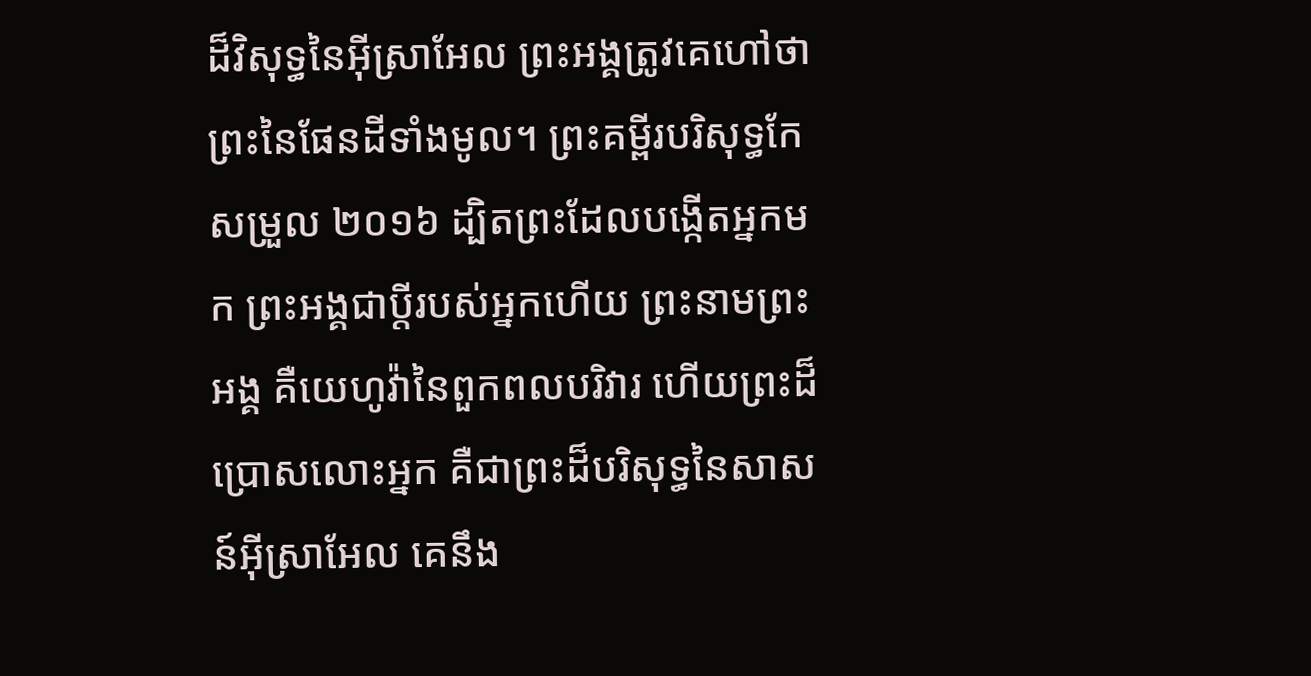ដ៏វិសុទ្ធនៃអ៊ីស្រាអែល ព្រះអង្គត្រូវគេហៅថា ព្រះនៃផែនដីទាំងមូល។ ព្រះគម្ពីរបរិសុទ្ធកែសម្រួល ២០១៦ ដ្បិតព្រះដែលបង្កើតអ្នកមក ព្រះអង្គជាប្តីរបស់អ្នកហើយ ព្រះនាមព្រះអង្គ គឺយេហូវ៉ានៃពួកពលបរិវារ ហើយព្រះដ៏ប្រោសលោះអ្នក គឺជាព្រះដ៏បរិសុទ្ធនៃសាសន៍អ៊ីស្រាអែល គេនឹង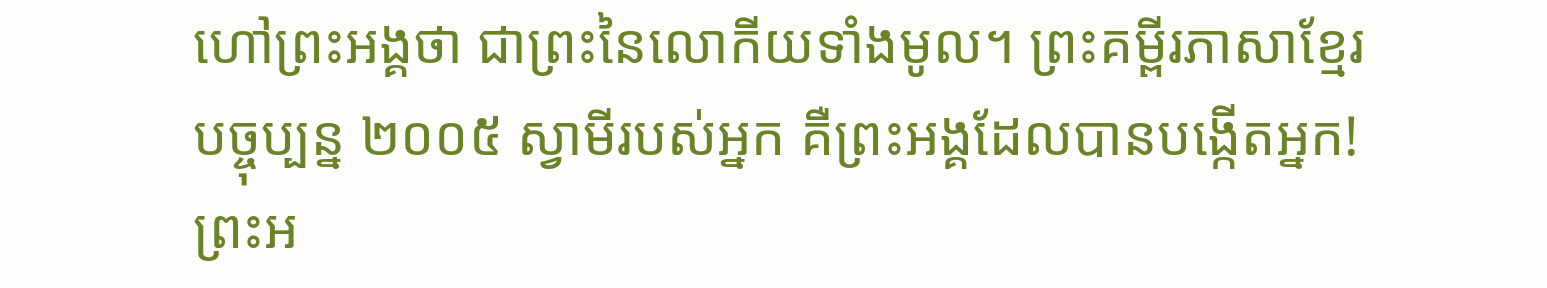ហៅព្រះអង្គថា ជាព្រះនៃលោកីយទាំងមូល។ ព្រះគម្ពីរភាសាខ្មែរបច្ចុប្បន្ន ២០០៥ ស្វាមីរបស់អ្នក គឺព្រះអង្គដែលបានបង្កើតអ្នក! ព្រះអ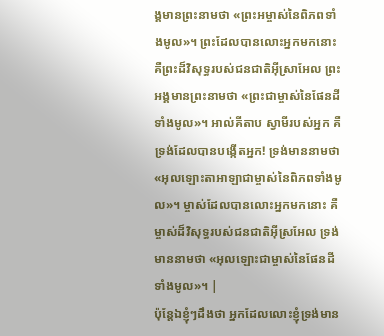ង្គមានព្រះនាមថា «ព្រះអម្ចាស់នៃពិភពទាំងមូល»។ ព្រះដែលបានលោះអ្នកមកនោះ គឺព្រះដ៏វិសុទ្ធរបស់ជនជាតិអ៊ីស្រាអែល ព្រះអង្គមានព្រះនាមថា «ព្រះជាម្ចាស់នៃផែនដីទាំងមូល»។ អាល់គីតាប ស្វាមីរបស់អ្នក គឺទ្រង់ដែលបានបង្កើតអ្នក! ទ្រង់មាននាមថា «អុលឡោះតាអាឡាជាម្ចាស់នៃពិភពទាំងមូល»។ ម្ចាស់ដែលបានលោះអ្នកមកនោះ គឺម្ចាស់ដ៏វិសុទ្ធរបស់ជនជាតិអ៊ីស្រអែល ទ្រង់មាននាមថា «អុលឡោះជាម្ចាស់នៃផែនដីទាំងមូល»។ |
ប៉ុន្តែឯខ្ញុំៗដឹងថា អ្នកដែលលោះខ្ញុំទ្រង់មាន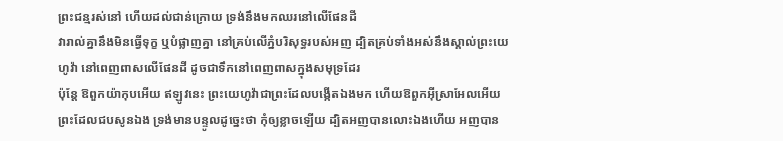ព្រះជន្មរស់នៅ ហើយដល់ជាន់ក្រោយ ទ្រង់នឹងមកឈរនៅលើផែនដី
វារាល់គ្នានឹងមិនធ្វើទុក្ខ ឬបំផ្លាញគ្នា នៅគ្រប់លើភ្នំបរិសុទ្ធរបស់អញ ដ្បិតគ្រប់ទាំងអស់នឹងស្គាល់ព្រះយេហូវ៉ា នៅពេញពាសលើផែនដី ដូចជាទឹកនៅពេញពាសក្នុងសមុទ្រដែរ
ប៉ុន្តែ ឱពួកយ៉ាកុបអើយ ឥឡូវនេះ ព្រះយេហូវ៉ាជាព្រះដែលបង្កើតឯងមក ហើយឱពួកអ៊ីស្រាអែលអើយ ព្រះដែលជបសូនឯង ទ្រង់មានបន្ទូលដូច្នេះថា កុំឲ្យខ្លាចឡើយ ដ្បិតអញបានលោះឯងហើយ អញបាន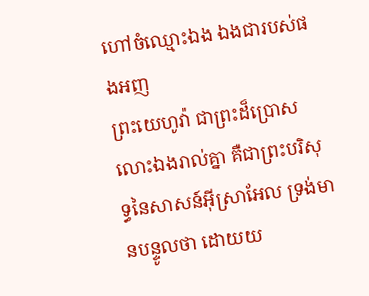ហៅចំឈ្មោះឯង ឯងជារបស់ផងអញ
ព្រះយេហូវ៉ា ជាព្រះដ៏ប្រោសលោះឯងរាល់គ្នា គឺជាព្រះបរិសុទ្ធនៃសាសន៍អ៊ីស្រាអែល ទ្រង់មានបន្ទូលថា ដោយយ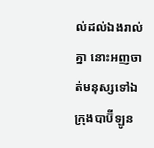ល់ដល់ឯងរាល់គ្នា នោះអញចាត់មនុស្សទៅឯក្រុងបាប៊ីឡូន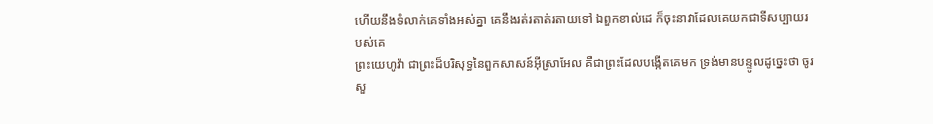ហើយនឹងទំលាក់គេទាំងអស់គ្នា គេនឹងរត់រតាត់រតាយទៅ ឯពួកខាល់ដេ ក៏ចុះនាវាដែលគេយកជាទីសប្បាយរបស់គេ
ព្រះយេហូវ៉ា ជាព្រះដ៏បរិសុទ្ធនៃពួកសាសន៍អ៊ីស្រាអែល គឺជាព្រះដែលបង្កើតគេមក ទ្រង់មានបន្ទូលដូច្នេះថា ចូរសួ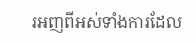រអញពីអស់ទាំងការដែល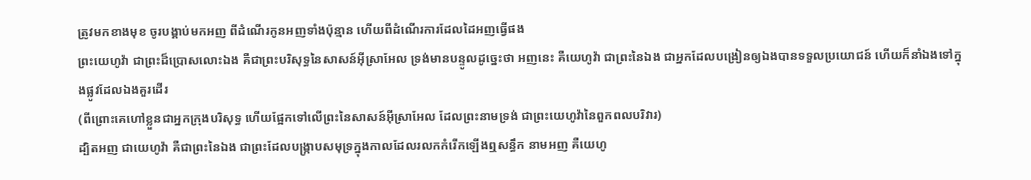ត្រូវមកខាងមុខ ចូរបង្គាប់មកអញ ពីដំណើរកូនអញទាំងប៉ុន្មាន ហើយពីដំណើរការដែលដៃអញធ្វើផង
ព្រះយេហូវ៉ា ជាព្រះដ៏ប្រោសលោះឯង គឺជាព្រះបរិសុទ្ធនៃសាសន៍អ៊ីស្រាអែល ទ្រង់មានបន្ទូលដូច្នេះថា អញនេះ គឺយេហូវ៉ា ជាព្រះនៃឯង ជាអ្នកដែលបង្រៀនឲ្យឯងបានទទួលប្រយោជន៍ ហើយក៏នាំឯងទៅក្នុងផ្លូវដែលឯងគួរដើរ
(ពីព្រោះគេហៅខ្លួនជាអ្នកក្រុងបរិសុទ្ធ ហើយផ្អែកទៅលើព្រះនៃសាសន៍អ៊ីស្រាអែល ដែលព្រះនាមទ្រង់ ជាព្រះយេហូវ៉ានៃពួកពលបរិវារ)
ដ្បិតអញ ជាយេហូវ៉ា គឺជាព្រះនៃឯង ជាព្រះដែលបង្ក្រាបសមុទ្រក្នុងកាលដែលរលកកំរើកឡើងឮសន្ធឹក នាមអញ គឺយេហូ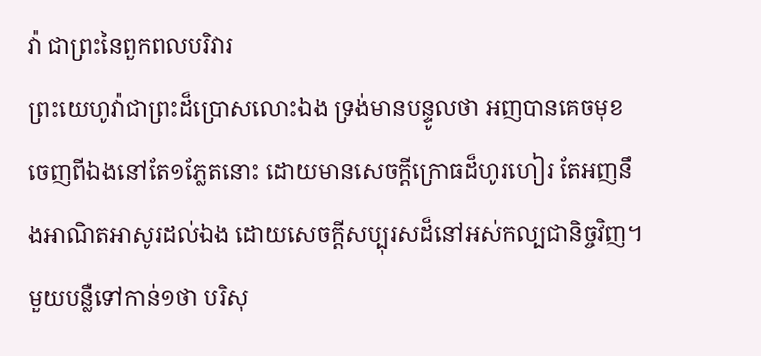វ៉ា ជាព្រះនៃពួកពលបរិវារ
ព្រះយេហូវ៉ាជាព្រះដ៏ប្រោសលោះឯង ទ្រង់មានបន្ទូលថា អញបានគេចមុខចេញពីឯងនៅតែ១ភ្លែតនោះ ដោយមានសេចក្ដីក្រោធដ៏ហូរហៀរ តែអញនឹងអាណិតអាសូរដល់ឯង ដោយសេចក្ដីសប្បុរសដ៏នៅអស់កល្បជានិច្ចវិញ។
មួយបន្លឺទៅកាន់១ថា បរិសុ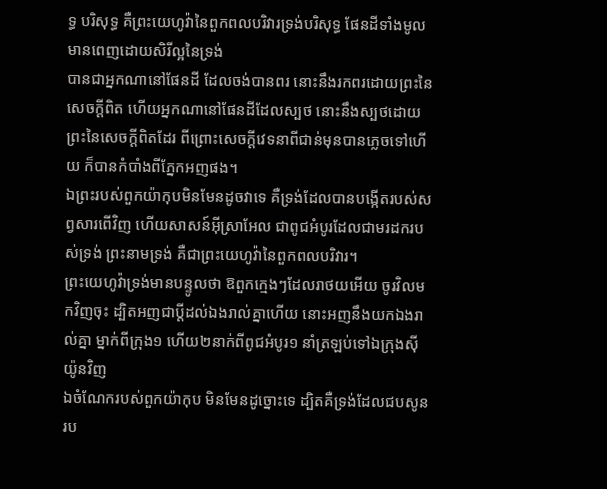ទ្ធ បរិសុទ្ធ គឺព្រះយេហូវ៉ានៃពួកពលបរិវារទ្រង់បរិសុទ្ធ ផែនដីទាំងមូលមានពេញដោយសិរីល្អនៃទ្រង់
បានជាអ្នកណានៅផែនដី ដែលចង់បានពរ នោះនឹងរកពរដោយព្រះនៃសេចក្ដីពិត ហើយអ្នកណានៅផែនដីដែលស្បថ នោះនឹងស្បថដោយព្រះនៃសេចក្ដីពិតដែរ ពីព្រោះសេចក្ដីវេទនាពីជាន់មុនបានភ្លេចទៅហើយ ក៏បានកំបាំងពីភ្នែកអញផង។
ឯព្រះរបស់ពួកយ៉ាកុបមិនមែនដូចវាទេ គឺទ្រង់ដែលបានបង្កើតរបស់សព្វសារពើវិញ ហើយសាសន៍អ៊ីស្រាអែល ជាពូជអំបូរដែលជាមរដករបស់ទ្រង់ ព្រះនាមទ្រង់ គឺជាព្រះយេហូវ៉ានៃពួកពលបរិវារ។
ព្រះយេហូវ៉ាទ្រង់មានបន្ទូលថា ឱពួកក្មេងៗដែលរាថយអើយ ចូរវិលមកវិញចុះ ដ្បិតអញជាប្ដីដល់ឯងរាល់គ្នាហើយ នោះអញនឹងយកឯងរាល់គ្នា ម្នាក់ពីក្រុង១ ហើយ២នាក់ពីពូជអំបូរ១ នាំត្រឡប់ទៅឯក្រុងស៊ីយ៉ូនវិញ
ឯចំណែករបស់ពួកយ៉ាកុប មិនមែនដូច្នោះទេ ដ្បិតគឺទ្រង់ដែលជបសូនរប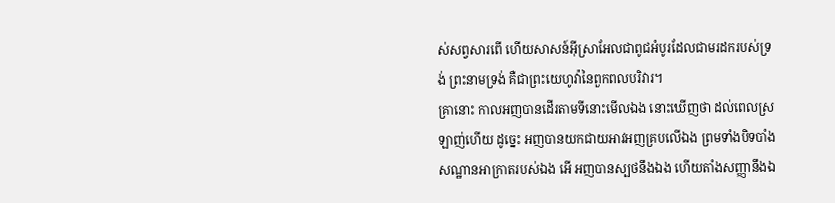ស់សព្វសារពើ ហើយសាសន៍អ៊ីស្រាអែលជាពូជអំបូរដែលជាមរដករបស់ទ្រង់ ព្រះនាមទ្រង់ គឺជាព្រះយេហូវ៉ានៃពួកពលបរិវារ។
គ្រានោះ កាលអញបានដើរតាមទីនោះមើលឯង នោះឃើញថា ដល់ពេលស្រឡាញ់ហើយ ដូច្នេះ អញបានយកជាយអាវអញគ្របលើឯង ព្រមទាំងបិទបាំងសណ្ឋានអាក្រាតរបស់ឯង អើ អញបានស្បថនឹងឯង ហើយតាំងសញ្ញានឹងឯ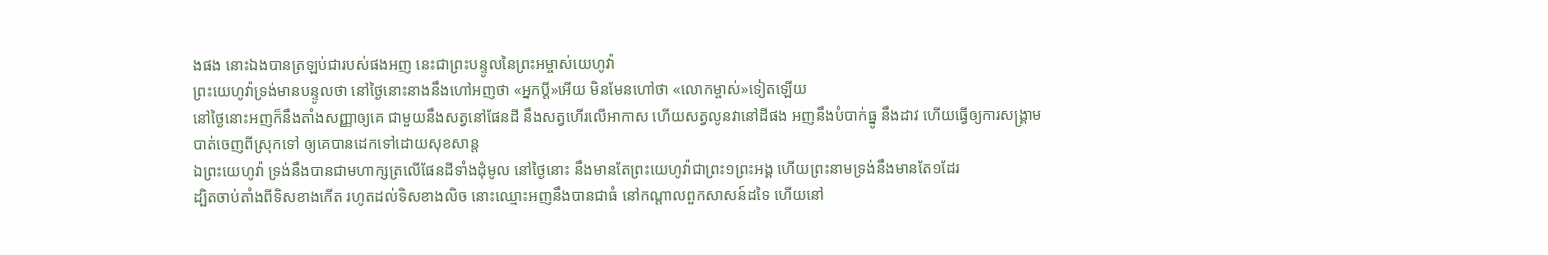ងផង នោះឯងបានត្រឡប់ជារបស់ផងអញ នេះជាព្រះបន្ទូលនៃព្រះអម្ចាស់យេហូវ៉ា
ព្រះយេហូវ៉ាទ្រង់មានបន្ទូលថា នៅថ្ងៃនោះនាងនឹងហៅអញថា «អ្នកប្ដី»អើយ មិនមែនហៅថា «លោកម្ចាស់»ទៀតឡើយ
នៅថ្ងៃនោះអញក៏នឹងតាំងសញ្ញាឲ្យគេ ជាមួយនឹងសត្វនៅផែនដី នឹងសត្វហើរលើអាកាស ហើយសត្វលូនវានៅដីផង អញនឹងបំបាក់ធ្នូ នឹងដាវ ហើយធ្វើឲ្យការសង្គ្រាមបាត់ចេញពីស្រុកទៅ ឲ្យគេបានដេកទៅដោយសុខសាន្ត
ឯព្រះយេហូវ៉ា ទ្រង់នឹងបានជាមហាក្សត្រលើផែនដីទាំងដុំមូល នៅថ្ងៃនោះ នឹងមានតែព្រះយេហូវ៉ាជាព្រះ១ព្រះអង្គ ហើយព្រះនាមទ្រង់នឹងមានតែ១ដែរ
ដ្បិតចាប់តាំងពីទិសខាងកើត រហូតដល់ទិសខាងលិច នោះឈ្មោះអញនឹងបានជាធំ នៅកណ្តាលពួកសាសន៍ដទៃ ហើយនៅ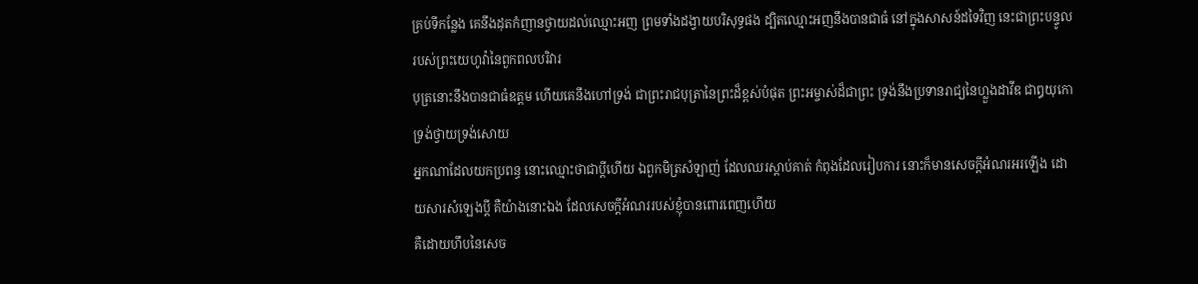គ្រប់ទីកន្លែង គេនឹងដុតកំញានថ្វាយដល់ឈ្មោះអញ ព្រមទាំងដង្វាយបរិសុទ្ធផង ដ្បិតឈ្មោះអញនឹងបានជាធំ នៅក្នុងសាសន៍ដទៃវិញ នេះជាព្រះបន្ទូលរបស់ព្រះយេហូវ៉ានៃពួកពលបរិវារ
បុត្រនោះនឹងបានជាធំឧត្តម ហើយគេនឹងហៅទ្រង់ ជាព្រះរាជបុត្រានៃព្រះដ៏ខ្ពស់បំផុត ព្រះអម្ចាស់ដ៏ជាព្រះ ទ្រង់នឹងប្រទានរាជ្យនៃហ្លួងដាវីឌ ជាឰយុកោទ្រង់ថ្វាយទ្រង់សោយ
អ្នកណាដែលយកប្រពន្ធ នោះឈ្មោះថាជាប្ដីហើយ ឯពួកមិត្រសំឡាញ់ ដែលឈរស្តាប់គាត់ កំពុងដែលរៀបការ នោះក៏មានសេចក្ដីអំណរអរឡើង ដោយសារសំឡេងប្ដី គឺយ៉ាងនោះឯង ដែលសេចក្ដីអំណររបស់ខ្ញុំបានពោរពេញហើយ
គឺដោយហឹបនៃសេច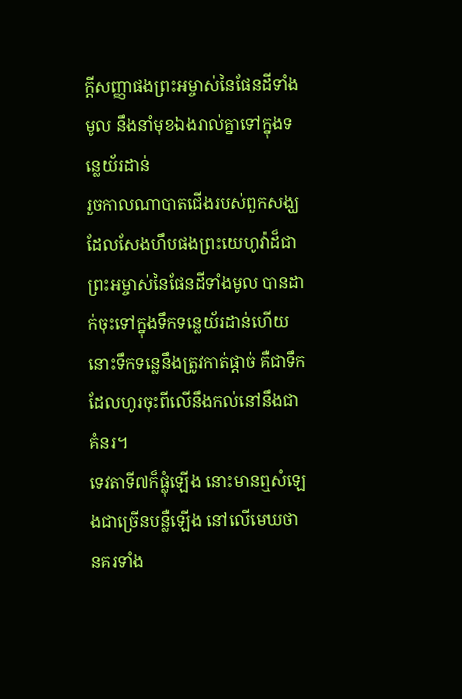ក្ដីសញ្ញាផងព្រះអម្ចាស់នៃផែនដីទាំងមូល នឹងនាំមុខឯងរាល់គ្នាទៅក្នុងទន្លេយ័រដាន់
រួចកាលណាបាតជើងរបស់ពួកសង្ឃ ដែលសែងហឹបផងព្រះយេហូវ៉ាដ៏ជាព្រះអម្ចាស់នៃផែនដីទាំងមូល បានដាក់ចុះទៅក្នុងទឹកទន្លេយ័រដាន់ហើយ នោះទឹកទន្លេនឹងត្រូវកាត់ផ្តាច់ គឺជាទឹកដែលហូរចុះពីលើនឹងកល់នៅនឹងជាគំនរ។
ទេវតាទី៧ក៏ផ្លុំឡើង នោះមានឮសំឡេងជាច្រើនបន្លឺឡើង នៅលើមេឃថា នគរទាំង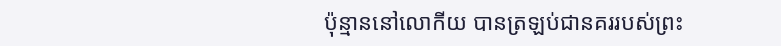ប៉ុន្មាននៅលោកីយ បានត្រឡប់ជានគររបស់ព្រះ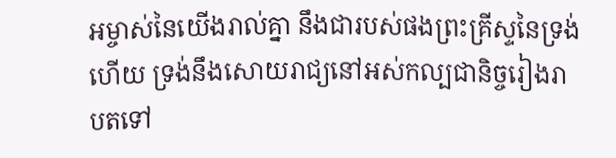អម្ចាស់នៃយើងរាល់គ្នា នឹងជារបស់ផងព្រះគ្រីស្ទនៃទ្រង់ហើយ ទ្រង់នឹងសោយរាជ្យនៅអស់កល្បជានិច្ចរៀងរាបតទៅ